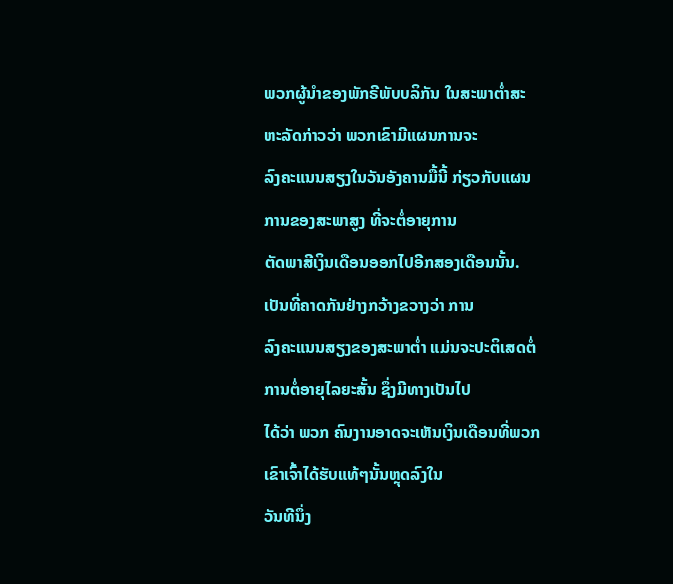ພວກຜູ້ນຳຂອງພັກຣີພັບບລິກັນ ໃນສະພາຕໍ່າສະຫະລັດກ່າວວ່າ ພວກເຂົາມີແຜນການຈະ
ລົງຄະແນນສຽງໃນວັນອັງຄານມື້ນີ້ ກ່ຽວກັບແຜນການຂອງສະພາສູງ ທີ່ຈະຕໍ່ອາຍຸການ
ຕັດພາສີເງິນເດືອນອອກໄປອີກສອງເດືອນນັ້ນ. ເປັນທີ່ຄາດກັນຢ່າງກວ້າງຂວາງວ່າ ການ
ລົງຄະແນນສຽງຂອງສະພາຕໍ່າ ແມ່ນຈະປະຕິເສດຕໍ່ການຕໍ່ອາຍຸໄລຍະສັ້ນ ຊຶ່ງມີທາງເປັນໄປ
ໄດ້ວ່າ ພວກ ຄົນງານອາດຈະເຫັນເງິນເດືອນທີ່ພວກເຂົາເຈົ້າໄດ້ຮັບແທ້ໆນັ້ນຫຼຸດລົງໃນ
ວັນທີນຶ່ງ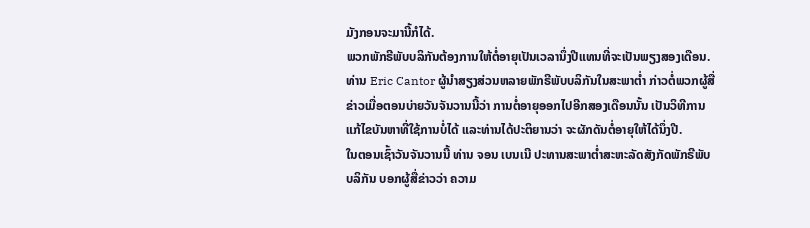ມັງກອນຈະມານີ້ກໍໄດ້.
ພວກພັກຣີພັບບລິກັນຕ້ອງການໃຫ້ຕໍ່ອາຍຸເປັນເວລານຶ່ງປີແທນທີ່ຈະເປັນພຽງສອງເດືອນ.
ທ່ານ Eric Cantor ຜູ້ນໍາສຽງສ່ວນຫລາຍພັກຣີພັບບລິກັນໃນສະພາຕໍ່າ ກ່າວຕໍ່ພວກຜູ້ສື່
ຂ່າວເມື່ອຕອນບ່າຍວັນຈັນວານນີ້ວ່າ ການຕໍ່ອາຍຸອອກໄປອີກສອງເດືອນນັ້ນ ເປັນວິທີການ
ແກ້ໄຂບັນຫາທີ່ໃຊ້ການບໍ່ໄດ້ ແລະທ່ານໄດ້ປະຕິຍານວ່າ ຈະຜັກດັນຕໍ່ອາຍຸໃຫ້ໄດ້ນຶ່ງປີ.
ໃນຕອນເຊົ້າວັນຈັນວານນີ້ ທ່ານ ຈອນ ເບນເນີ ປະທານສະພາຕໍ່າສະຫະລັດສັງກັດພັກຣີພັບ
ບລິກັນ ບອກຜູ້ສື່ຂ່າວວ່າ ຄວາມ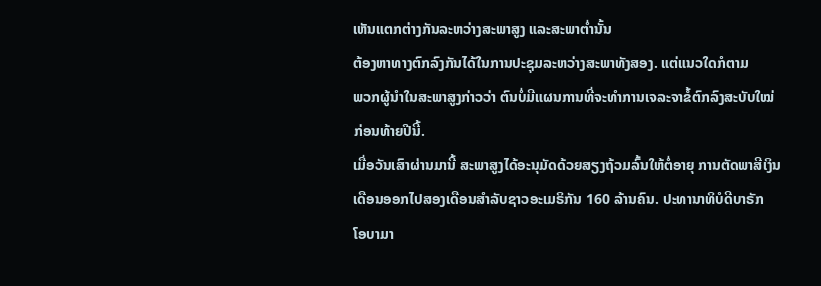ເຫັນແຕກຕ່າງກັນລະຫວ່າງສະພາສູງ ແລະສະພາຕໍ່ານັ້ນ
ຕ້ອງຫາທາງຕົກລົງກັນໄດ້ໃນການປະຊຸມລະຫວ່າງສະພາທັງສອງ. ແຕ່ແນວໃດກໍຕາມ
ພວກຜູ້ນຳໃນສະພາສູງກ່າວວ່າ ຕົນບໍ່ມີແຜນການທີ່ຈະທຳການເຈລະຈາຂໍ້ຕົກລົງສະບັບໃໝ່
ກ່ອນທ້າຍປີນີ້.
ເມື່ອວັນເສົາຜ່ານມານີ້ ສະພາສູງໄດ້ອະນຸມັດດ້ວຍສຽງຖ້ວມລົ້ນໃຫ້ຕໍ່ອາຍຸ ການຕັດພາສີເງິນ
ເດືອນອອກໄປສອງເດືອນສໍາລັບຊາວອະເມຣິກັນ 160 ລ້ານຄົນ. ປະທານາທິບໍດີບາຣັກ
ໂອບາມາ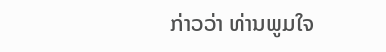ກ່າວວ່າ ທ່ານພູມໃຈ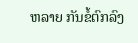ຫລາຍ ກັນຂໍ້ຕົກລົງ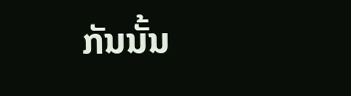ກັນນັ້ນ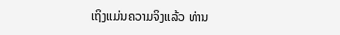ເຖິງແມ່ນຄວາມຈິງແລ້ວ ທ່ານ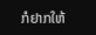ກໍຢາກໃຫ້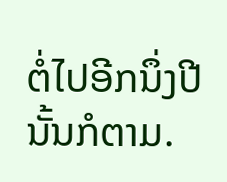ຕໍ່ໄປອີກນຶ່ງປີນັ້ນກໍຕາມ.